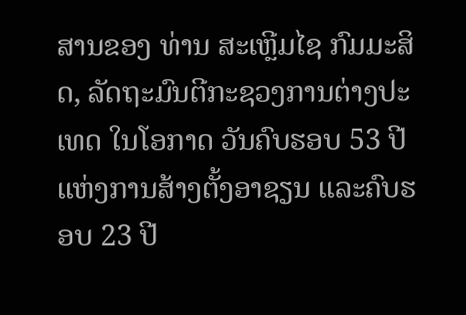ສານຂອງ ທ່ານ ສະເຫຼີມໄຊ ກົມມະສິດ, ລັດຖະມົນຕີກະຊວງການຕ່າງປະເທດ ໃນໂອກາດ ວັນຄົບຮອບ 53 ປີ ແຫ່ງການສ້າງຕັ້ງອາຊຽນ ແລະຄົບຮອບ 23 ປີ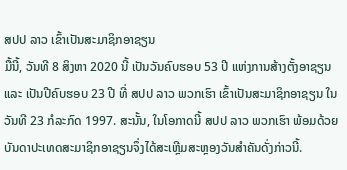ສປປ ລາວ ເຂົ້າເປັນສະມາຊິກອາຊຽນ
ມື້ນີ້, ວັນທີ 8 ສິງຫາ 2020 ນີ້ ເປັນວັນຄົບຮອບ 53 ປີ ແຫ່ງການສ້າງຕັ້ງອາຊຽນ ແລະ ເປັນປີຄົບຮອບ 23 ປີ ທີ່ ສປປ ລາວ ພວກເຮົາ ເຂົ້າເປັນສະມາຊິກອາຊຽນ ໃນວັນທີ 23 ກໍລະກົດ 1997. ສະນັ້ນ, ໃນໂອກາດນີ້ ສປປ ລາວ ພວກເຮົາ ພ້ອມດ້ວຍບັນດາປະເທດສະມາຊິກອາຊຽນຈຶ່ງໄດ້ສະເຫຼີມສະຫຼອງວັນສຳຄັນດັ່ງກ່າວນີ້.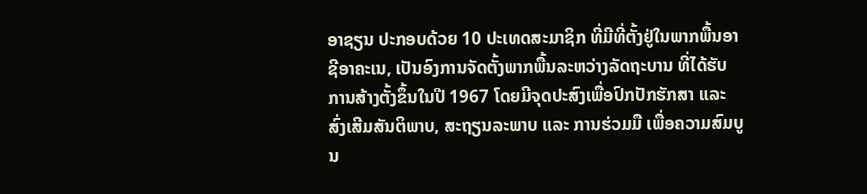ອາຊຽນ ປະກອບດ້ວຍ 10 ປະເທດສະມາຊິກ ທີ່ມີທີ່ຕັ້ງຢູ່ໃນພາກພື້ນອາຊີອາຄະເນ, ເປັນອົງການຈັດຕັ້ງພາກພື້ນລະຫວ່າງລັດຖະບານ ທີ່ໄດ້ຮັບການສ້າງຕັ້ງຂຶ້ນໃນປີ 1967 ໂດຍມີຈຸດປະສົງເພື່ອປົກປັກຮັກສາ ແລະ ສົ່ງເສີມສັນຕິພາບ, ສະຖຽນລະພາບ ແລະ ການຮ່ວມມື ເພື່ອຄວາມສົມບູນ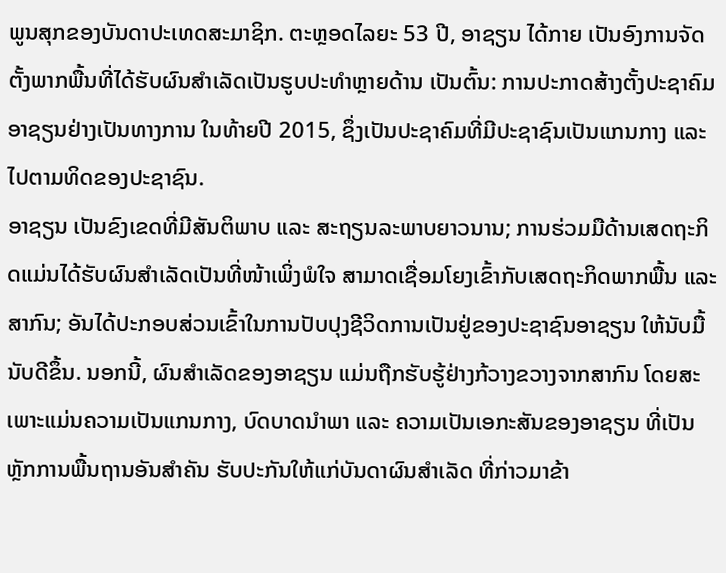ພູນສຸກຂອງບັນດາປະເທດສະມາຊິກ. ຕະຫຼອດໄລຍະ 53 ປີ, ອາຊຽນ ໄດ້ກາຍ ເປັນອົງການຈັດຕັ້ງພາກພື້ນທີ່ໄດ້ຮັບຜົນສໍາເລັດເປັນຮູບປະທຳຫຼາຍດ້ານ ເປັນຕົ້ນ: ການປະກາດສ້າງຕັ້ງປະຊາຄົມອາຊຽນຢ່າງເປັນທາງການ ໃນທ້າຍປີ 2015, ຊຶ່ງເປັນປະຊາຄົມທີ່ມີປະຊາຊົນເປັນແກນກາງ ແລະ ໄປຕາມທິດຂອງປະຊາຊົນ.
ອາຊຽນ ເປັນຂົງເຂດທີ່ມີສັນຕິພາບ ແລະ ສະຖຽນລະພາບຍາວນານ; ການຮ່ວມມືດ້ານເສດຖະກິດແມ່ນໄດ້ຮັບຜົນສໍາເລັດເປັນທີ່ໜ້າເພິ່ງພໍໃຈ ສາມາດເຊື່ອມໂຍງເຂົ້າກັບເສດຖະກິດພາກພື້ນ ແລະ ສາກົນ; ອັນໄດ້ປະກອບສ່ວນເຂົ້າໃນການປັບປຸງຊີວິດການເປັນຢູ່ຂອງປະຊາຊົນອາຊຽນ ໃຫ້ນັບມື້ນັບດີຂຶ້ນ. ນອກນີ້, ຜົນສໍາເລັດຂອງອາຊຽນ ແມ່ນຖືກຮັບຮູ້ຢ່າງກ້ວາງຂວາງຈາກສາກົນ ໂດຍສະເພາະແມ່ນຄວາມເປັນແກນກາງ, ບົດບາດນໍາພາ ແລະ ຄວາມເປັນເອກະສັນຂອງອາຊຽນ ທີ່ເປັນຫຼັກການພື້ນຖານອັນສຳຄັນ ຮັບປະກັນໃຫ້ແກ່ບັນດາຜົນສຳເລັດ ທີ່ກ່າວມາຂ້າ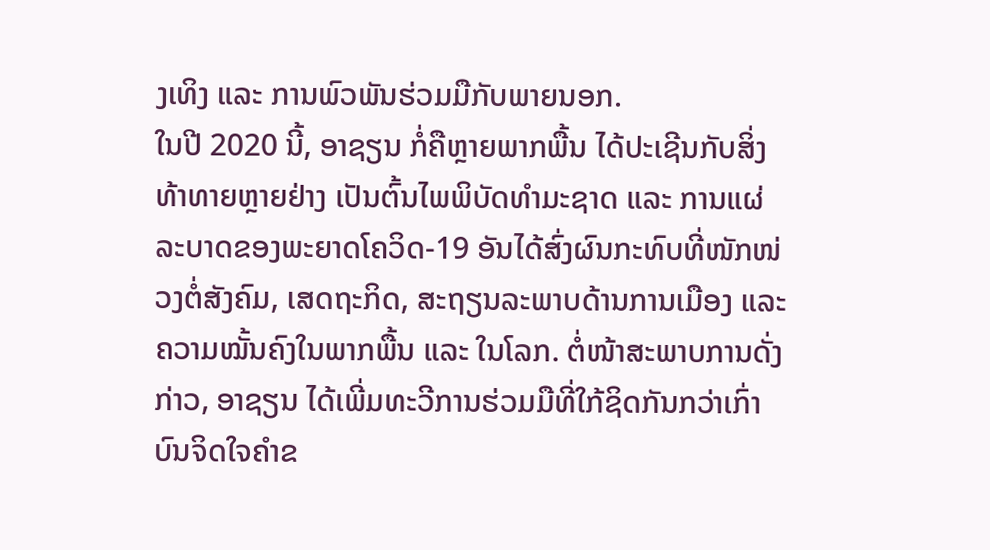ງເທິງ ແລະ ການພົວພັນຮ່ວມມືກັບພາຍນອກ.
ໃນປີ 2020 ນີ້, ອາຊຽນ ກໍ່ຄືຫຼາຍພາກພື້ນ ໄດ້ປະເຊີນກັບສິ່ງທ້າທາຍຫຼາຍຢ່າງ ເປັນຕົ້ນໄພພິບັດທຳມະຊາດ ແລະ ການແຜ່ລະບາດຂອງພະຍາດໂຄວິດ-19 ອັນໄດ້ສົ່ງຜົນກະທົບທີ່ໜັກໜ່ວງຕໍ່ສັງຄົມ, ເສດຖະກິດ, ສະຖຽນລະພາບດ້ານການເມືອງ ແລະ ຄວາມໝັ້ນຄົງໃນພາກພື້ນ ແລະ ໃນໂລກ. ຕໍ່ໜ້າສະພາບການດັ່ງກ່າວ, ອາຊຽນ ໄດ້ເພີ່ມທະວີການຮ່ວມມືທີ່ໃກ້ຊິດກັນກວ່າເກົ່າ ບົນຈິດໃຈຄຳຂ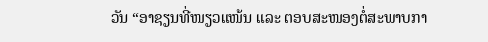ວັນ “ອາຊຽນທີ່ໜຽວແໜ້ນ ແລະ ຕອບສະໜອງຕໍ່ສະພາບກາ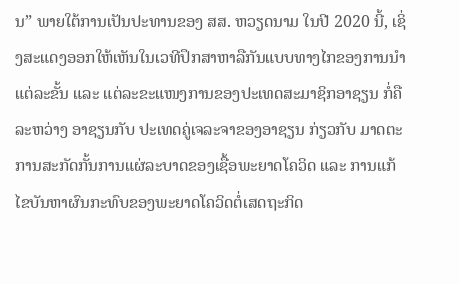ນ” ພາຍໃຕ້ການເປັນປະທານຂອງ ສສ. ຫວຽດນາມ ໃນປີ 2020 ນີ້, ເຊິ່ງສະແດງອອກໃຫ້ເຫັນໃນເວທີປຶກສາຫາລືກັນແບບທາງໄກຂອງການນຳແຕ່ລະຂັ້ນ ແລະ ແຕ່ລະຂະແໜງການຂອງປະເທດສະມາຊິກອາຊຽນ ກໍ່ຄື ລະຫວ່າງ ອາຊຽນກັບ ປະເທດຄູ່ເຈລະຈາຂອງອາຊຽນ ກ່ຽວກັບ ມາດຕະ ການສະກັດກັ້ນການແຜ່ລະບາດຂອງເຊື້ອພະຍາດໂຄວິດ ແລະ ການແກ້ໄຂບັນຫາຜົນກະທົບຂອງພະຍາດໂຄວິດຕໍ່ເສດຖະກິດ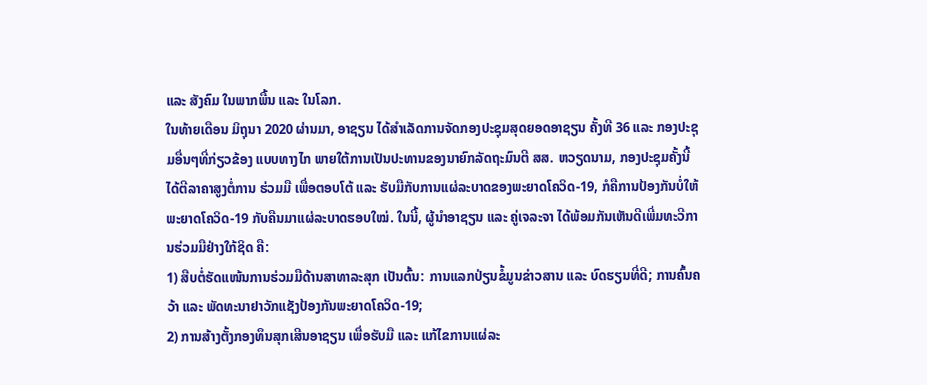ແລະ ສັງຄົມ ໃນພາກພື້ນ ແລະ ໃນໂລກ.
ໃນທ້າຍເດືອນ ມິຖຸນາ 2020 ຜ່ານມາ, ອາຊຽນ ໄດ້ສຳເລັດການຈັດກອງປະຊຸມສຸດຍອດອາຊຽນ ຄັ້ງທີ 36 ແລະ ກອງປະຊຸມອື່ນໆທີ່ກ່ຽວຂ້ອງ ແບບທາງໄກ ພາຍໃຕ້ການເປັນປະທານຂອງນາຍົກລັດຖະມົນຕີ ສສ. ຫວຽດນາມ, ກອງປະຊຸມຄັ້ງນີ້ ໄດ້ຕີລາຄາສູງຕໍ່ການ ຮ່ວມມື ເພື່ອຕອບໂຕ້ ແລະ ຮັບມືກັບການແຜ່ລະບາດຂອງພະຍາດໂຄວິດ-19, ກໍຄືການປ້ອງກັນບໍ່ໃຫ້ພະຍາດໂຄວິດ-19 ກັບຄືນມາແຜ່ລະບາດຮອບໃໝ່. ໃນນີ້, ຜູ້ນຳອາຊຽນ ແລະ ຄູ່ເຈລະຈາ ໄດ້ພ້ອມກັນເຫັນດີເພີ່ມທະວີການຮ່ວມມືຢ່າງໃກ້ຊິດ ຄື:
1) ສືບຕໍ່ຮັດແໜ້ນການຮ່ວມມືດ້ານສາທາລະສຸກ ເປັນຕົ້ນ: ການແລກປ່ຽນຂໍ້ມູນຂ່າວສານ ແລະ ບົດຮຽນທີ່ດີ; ການຄົ້ນຄວ້າ ແລະ ພັດທະນາຢາວັກແຊັງປ້ອງກັນພະຍາດໂຄວິດ-19;
2) ການສ້າງຕັ້ງກອງທຶນສຸກເສີນອາຊຽນ ເພື່ອຮັບມື ແລະ ແກ້ໄຂການແຜ່ລະ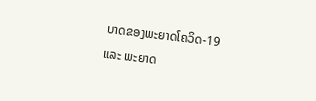ບາດຂອງພະຍາດໂຄວິດ-19 ແລະ ພະຍາດ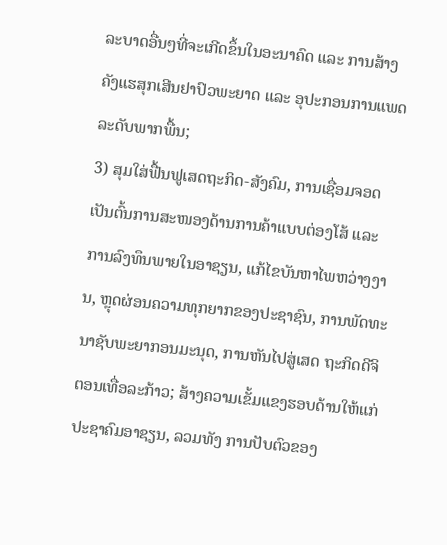ລະບາດອື່ນໆທີ່ຈະເກີດຂຶ້ນໃນອະນາຄົດ ແລະ ການສ້າງຄັງແຮສຸກເສີນຢາປົວພະຍາດ ແລະ ອຸປະກອນການແພດລະດັບພາກພື້ນ;
3) ສຸມໃສ່ຟື້ນຟູເສດຖະກິດ-ສັງຄົມ, ການເຊື່ອມຈອດ ເປັນຕົ້ນການສະໜອງດ້ານການຄ້າແບບຕ່ອງໂສ້ ແລະ ການລົງທຶນພາຍໃນອາຊຽນ, ແກ້ໄຂບັນຫາໄພຫວ່າງງານ, ຫຼຸດຜ່ອນຄວາມທຸກຍາກຂອງປະຊາຊົນ, ການພັດທະນາຊັບພະຍາກອນມະນຸດ, ການຫັນໄປສູ່ເສດ ຖະກິດດີຈິຕອນເທື່ອລະກ້າວ; ສ້າງຄວາມເຂັ້ມແຂງຮອບດ້ານໃຫ້ແກ່ປະຊາຄົມອາຊຽນ, ລວມທັງ ການປັບຕົວຂອງ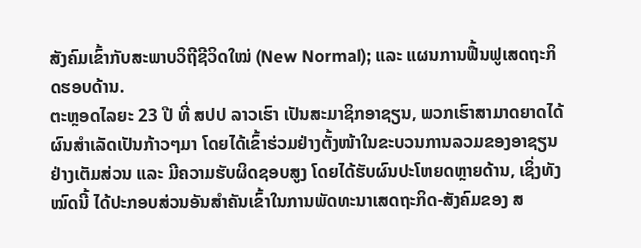ສັງຄົມເຂົ້າກັບສະພາບວິຖີຊີວິດໃໝ່ (New Normal); ແລະ ແຜນການຟື້ນຟູເສດຖະກິດຮອບດ້ານ.
ຕະຫຼອດໄລຍະ 23 ປີ ທີ່ ສປປ ລາວເຮົາ ເປັນສະມາຊິກອາຊຽນ, ພວກເຮົາສາມາດຍາດໄດ້ຜົນສຳເລັດເປັນກ້າວໆມາ ໂດຍໄດ້ເຂົ້າຮ່ວມຢ່າງຕັ້ງໜ້າໃນຂະບວນການລວມຂອງອາຊຽນ ຢ່າງເຕັມສ່ວນ ແລະ ມີຄວາມຮັບຜິດຊອບສູງ ໂດຍໄດ້ຮັບຜົນປະໂຫຍດຫຼາຍດ້ານ, ເຊິ່ງທັງໝົດນີ້ ໄດ້ປະກອບສ່ວນອັນສຳຄັນເຂົ້າໃນການພັດທະນາເສດຖະກິດ-ສັງຄົມຂອງ ສ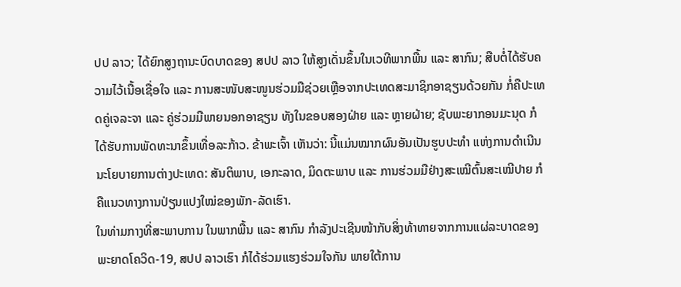ປປ ລາວ; ໄດ້ຍົກສູງຖານະບົດບາດຂອງ ສປປ ລາວ ໃຫ້ສູງເດັ່ນຂຶ້ນໃນເວທີພາກພື້ນ ແລະ ສາກົນ; ສືບຕໍ່ໄດ້ຮັບຄວາມໄວ້ເນື້ອເຊື່ອໃຈ ແລະ ການສະໜັບສະໜູນຮ່ວມມືຊ່ວຍເຫຼືອຈາກປະເທດສະມາຊິກອາຊຽນດ້ວຍກັນ ກໍ່ຄືປະເທດຄູ່ເຈລະຈາ ແລະ ຄູ່ຮ່ວມມືພາຍນອກອາຊຽນ ທັງໃນຂອບສອງຝ່າຍ ແລະ ຫຼາຍຝ່າຍ; ຊັບພະຍາກອນມະນຸດ ກໍໄດ້ຮັບການພັດທະນາຂຶ້ນເທື່ອລະກ້າວ. ຂ້າພະເຈົ້າ ເຫັນວ່າ: ນີ້ແມ່ນໝາກຜົນອັນເປັນຮູບປະທໍາ ແຫ່ງການດຳເນີນນະໂຍບາຍການຕ່າງປະເທດ: ສັນຕິພາບ, ເອກະລາດ, ມິດຕະພາບ ແລະ ການຮ່ວມມືຢ່າງສະເໝີຕົ້ນສະເໝີປາຍ ກໍຄືແນວທາງການປ່ຽນແປງໃໝ່ຂອງພັກ-ລັດເຮົາ.
ໃນທ່າມກາງທີ່ສະພາບການ ໃນພາກພື້ນ ແລະ ສາກົນ ກໍາລັງປະເຊີນໜ້າກັບສິ່ງທ້າທາຍຈາກການແຜ່ລະບາດຂອງພະຍາດໂຄວິດ-19, ສປປ ລາວເຮົາ ກໍໄດ້ຮ່ວມແຮງຮ່ວມໃຈກັນ ພາຍໃຕ້ການ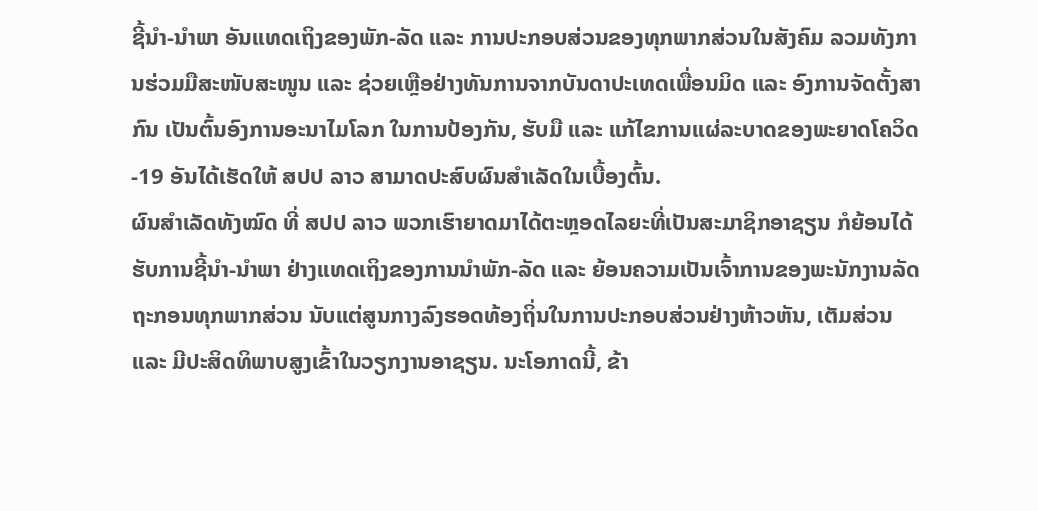ຊີ້ນໍາ-ນໍາພາ ອັນແທດເຖິງຂອງພັກ-ລັດ ແລະ ການປະກອບສ່ວນຂອງທຸກພາກສ່ວນໃນສັງຄົມ ລວມທັງການຮ່ວມມືສະໜັບສະໜູນ ແລະ ຊ່ວຍເຫຼືອຢ່າງທັນການຈາກບັນດາປະເທດເພື່ອນມິດ ແລະ ອົງການຈັດຕັ້ງສາກົນ ເປັນຕົ້ນອົງການອະນາໄມໂລກ ໃນການປ້ອງກັນ, ຮັບມື ແລະ ແກ້ໄຂການແຜ່ລະບາດຂອງພະຍາດໂຄວິດ-19 ອັນໄດ້ເຮັດໃຫ້ ສປປ ລາວ ສາມາດປະສົບຜົນສໍາເລັດໃນເບື້ອງຕົ້ນ.
ຜົນສຳເລັດທັງໝົດ ທີ່ ສປປ ລາວ ພວກເຮົາຍາດມາໄດ້ຕະຫຼອດໄລຍະທີ່ເປັນສະມາຊິກອາຊຽນ ກໍຍ້ອນໄດ້ຮັບການຊີ້ນຳ-ນຳພາ ຢ່າງແທດເຖິງຂອງການນໍາພັກ-ລັດ ແລະ ຍ້ອນຄວາມເປັນເຈົ້າການຂອງພະນັກງານລັດຖະກອນທຸກພາກສ່ວນ ນັບແຕ່ສູນກາງລົງຮອດທ້ອງຖິ່ນໃນການປະກອບສ່ວນຢ່າງຫ້າວຫັນ, ເຕັມສ່ວນ ແລະ ມີປະສິດທິພາບສູງເຂົ້າໃນວຽກງານອາຊຽນ. ນະໂອກາດນີ້, ຂ້າ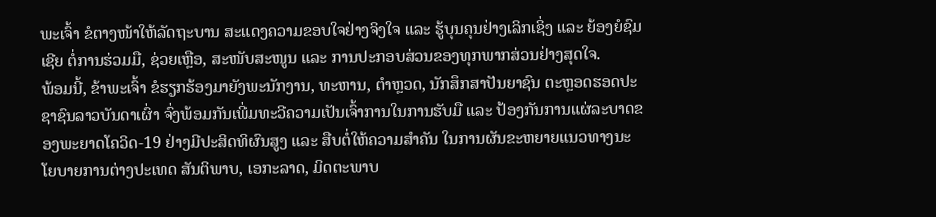ພະເຈົ້າ ຂໍຕາງໜ້າໃຫ້ລັດຖະບານ ສະແດງຄວາມຂອບໃຈຢ່າງຈິງໃຈ ແລະ ຮູ້ບຸນຄຸນຢ່າງເລິກເຊິ່ງ ແລະ ຍ້ອງຍໍຊົມເຊີຍ ຕໍ່ການຮ່ວມມື, ຊ່ວຍເຫຼືອ, ສະໜັບສະໜູນ ແລະ ການປະກອບສ່ວນຂອງທຸກພາກສ່ວນຢ່າງສຸດໃຈ.
ພ້ອມນີ້, ຂ້າພະເຈົ້າ ຂໍຮຽກຮ້ອງມາຍັງພະນັກງານ, ທະຫານ, ຕຳຫຼວດ, ນັກສຶກສາປັນຍາຊົນ ຕະຫຼອດຮອດປະຊາຊົນລາວບັນດາເຜົ່າ ຈົ່ງພ້ອມກັນເພີ່ມທະວີຄວາມເປັນເຈົ້າການໃນການຮັບມື ແລະ ປ້ອງກັນການແຜ່ລະບາດຂອງພະຍາດໂຄວິດ-19 ຢ່າງມີປະສິດທິຜົນສູງ ແລະ ສືບຕໍ່ໃຫ້ຄວາມສຳຄັນ ໃນການຜັນຂະຫຍາຍແນວທາງນະໂຍບາຍການຕ່າງປະເທດ ສັນຕິພາບ, ເອກະລາດ, ມິດຕະພາບ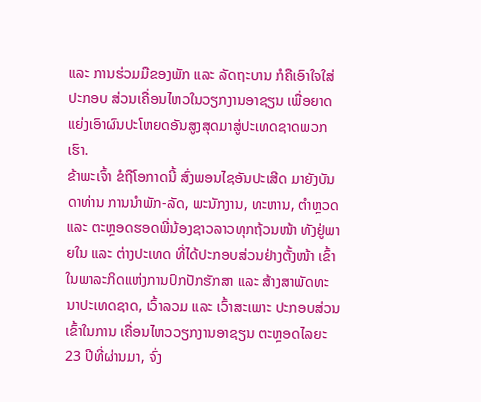ແລະ ການຮ່ວມມືຂອງພັກ ແລະ ລັດຖະບານ ກໍຄືເອົາໃຈໃສ່ປະກອບ ສ່ວນເຄື່ອນໄຫວໃນວຽກງານອາຊຽນ ເພື່ອຍາດແຍ່ງເອົາຜົນປະໂຫຍດອັນສູງສຸດມາສູ່ປະເທດຊາດພວກເຮົາ.
ຂ້າພະເຈົ້າ ຂໍຖືໂອກາດນີ້ ສົ່ງພອນໄຊອັນປະເສີດ ມາຍັງບັນດາທ່ານ ການນຳພັກ-ລັດ, ພະນັກງານ, ທະຫານ, ຕຳຫຼວດ ແລະ ຕະຫຼອດຮອດພີ່ນ້ອງຊາວລາວທຸກຖ້ວນໜ້າ ທັງຢູ່ພາຍໃນ ແລະ ຕ່າງປະເທດ ທີ່ໄດ້ປະກອບສ່ວນຢ່າງຕັ້ງໜ້າ ເຂົ້າໃນພາລະກິດແຫ່ງການປົກປັກຮັກສາ ແລະ ສ້າງສາພັດທະນາປະເທດຊາດ, ເວົ້າລວມ ແລະ ເວົ້າສະເພາະ ປະກອບສ່ວນເຂົ້າໃນການ ເຄື່ອນໄຫວວຽກງານອາຊຽນ ຕະຫຼອດໄລຍະ 23 ປີທີ່ຜ່ານມາ, ຈົ່ງ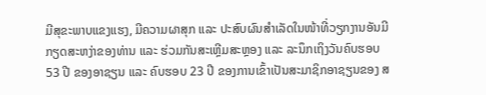ມີສຸຂະພາບແຂງແຮງ, ມີຄວາມຜາສຸກ ແລະ ປະສົບຜົນສໍາເລັດໃນໜ້າທີ່ວຽກງານອັນມີກຽດສະຫງ່າຂອງທ່ານ ແລະ ຮ່ວມກັນສະເຫຼີມສະຫຼອງ ແລະ ລະນຶກເຖິງວັນຄົບຮອບ 53 ປີ ຂອງອາຊຽນ ແລະ ຄົບຮອບ 23 ປີ ຂອງການເຂົ້າເປັນສະມາຊິກອາຊຽນຂອງ ສ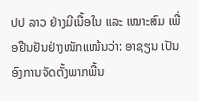ປປ ລາວ ຢ່າງມີເນື້ອໃນ ແລະ ເໝາະສົມ ເພື່ອຢືນຢັນຢ່າງໜັກແໜ້ນວ່າ: ອາຊຽນ ເປັນອົງການຈັດຕັ້ງພາກພື້ນ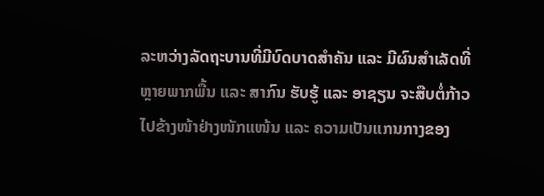ລະຫວ່າງລັດຖະບານທີ່ມີບົດບາດສໍາຄັນ ແລະ ມີຜົນສໍາເລັດທີ່ຫຼາຍພາກພື້ນ ແລະ ສາກົນ ຮັບຮູ້ ແລະ ອາຊຽນ ຈະສືບຕໍ່ກ້າວໄປຂ້າງໜ້າຢ່າງໜັກແໜ້ນ ແລະ ຄວາມເປັນແກນກາງຂອງ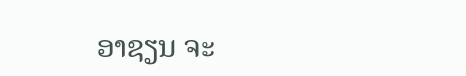ອາຊຽນ ຈະ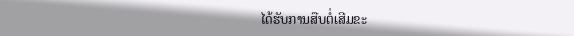ໄດ້ຮັບການສືບຕໍ່ເສີມຂະ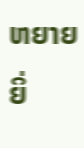ຫຍາຍຍິ່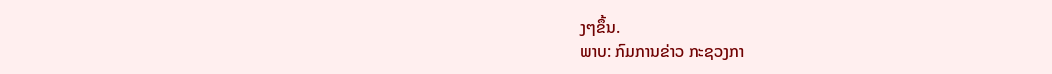ງໆຂຶ້ນ.
ພາບ: ກົມການຂ່າວ ກະຊວງກາ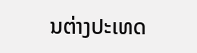ນຕ່າງປະເທດ